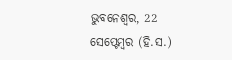ଭୁବନେଶ୍ୱର, 22 ସେପ୍ଟେମ୍ବର (ହି.ସ.)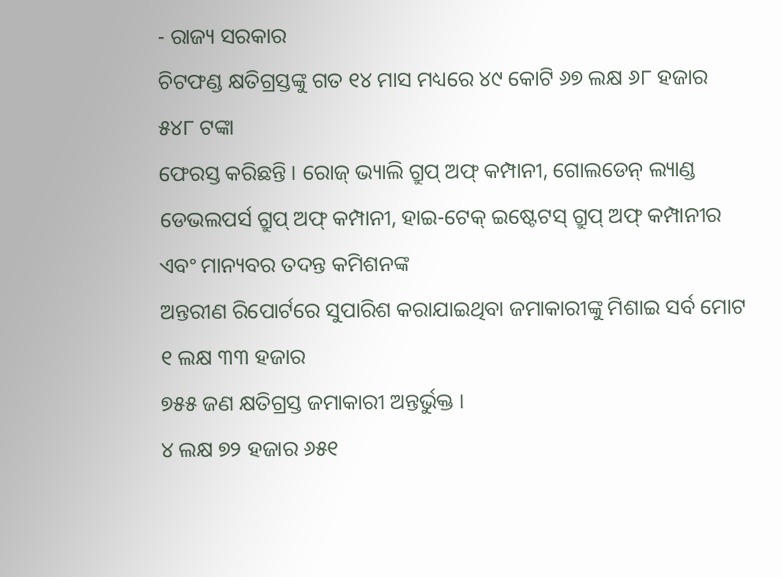- ରାଜ୍ୟ ସରକାର
ଚିଟଫଣ୍ଡ କ୍ଷତିଗ୍ରସ୍ତଙ୍କୁ ଗତ ୧୪ ମାସ ମଧ୍ୟରେ ୪୯ କୋଟି ୬୭ ଲକ୍ଷ ୬୮ ହଜାର ୫୪୮ ଟଙ୍କା
ଫେରସ୍ତ କରିଛନ୍ତି । ରୋଜ୍ ଭ୍ୟାଲି ଗ୍ରୁପ୍ ଅଫ୍ କମ୍ପାନୀ, ଗୋଲଡେନ୍ ଲ୍ୟାଣ୍ଡ ଡେଭଲପର୍ସ ଗ୍ରୁପ୍ ଅଫ୍ କମ୍ପାନୀ, ହାଇ-ଟେକ୍ ଇଷ୍ଟେଟସ୍ ଗ୍ରୁପ୍ ଅଫ୍ କମ୍ପାନୀର ଏବଂ ମାନ୍ୟବର ତଦନ୍ତ କମିଶନଙ୍କ
ଅନ୍ତରୀଣ ରିପୋର୍ଟରେ ସୁପାରିଶ କରାଯାଇଥିବା ଜମାକାରୀଙ୍କୁ ମିଶାଇ ସର୍ବ ମୋଟ ୧ ଲକ୍ଷ ୩୩ ହଜାର
୭୫୫ ଜଣ କ୍ଷତିଗ୍ରସ୍ତ ଜମାକାରୀ ଅନ୍ତର୍ଭୁକ୍ତ ।
୪ ଲକ୍ଷ ୭୨ ହଜାର ୬୫୧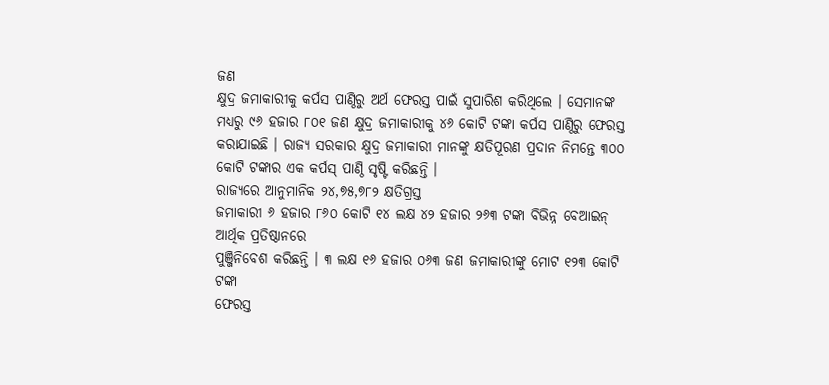ଜଣ
କ୍ଷୁଦ୍ର ଜମାକାରୀକୁ କର୍ପସ ପାଣ୍ଠିରୁ ଅର୍ଥ ଫେରସ୍ତ ପାଇଁ ସୁପାରିଶ କରିଥିଲେ । ସେମାନଙ୍କ
ମଧ୍ୟରୁ ୯୬ ହଜାର ୮୦୧ ଜଣ କ୍ଷୁଦ୍ର ଜମାକାରୀକୁ ୪୬ କୋଟି ଟଙ୍କା କର୍ପସ ପାଣ୍ଠିରୁ ଫେରସ୍ତ
କରାଯାଇଛି । ରାଜ୍ୟ ସରକାର କ୍ଷୁଦ୍ର ଜମାକାରୀ ମାନଙ୍କୁ କ୍ଷତିପୂରଣ ପ୍ରଦାନ ନିମନ୍ତେ ୩୦୦
କୋଟି ଟଙ୍କାର ଏକ କର୍ପସ୍ ପାଣ୍ଠି ସୃଷ୍ଟି କରିଛନ୍ତି ।
ରାଜ୍ୟରେ ଆନୁମାନିକ ୨୪,୭୫,୭୮୨ କ୍ଷତିଗ୍ରସ୍ତ
ଜମାକାରୀ ୬ ହଜାର ୮୬୦ କୋଟି ୧୪ ଲକ୍ଷ ୪୨ ହଜାର ୨୬୩ ଟଙ୍କା ବିଭିନ୍ନ ବେଆଇନ୍ ଆର୍ଥିକ ପ୍ରତିଷ୍ଠାନରେ
ପୁଞ୍ଜିନିବେଶ କରିଛନ୍ତି । ୩ ଲକ୍ଷ ୧୬ ହଜାର ୦୬୩ ଜଣ ଜମାକାରୀଙ୍କୁ ମୋଟ ୧୨୩ କୋଟି ଟଙ୍କା
ଫେରସ୍ତ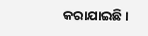କରାଯାଇଛି ।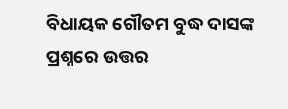ବିଧାୟକ ଗୌତମ ବୁଦ୍ଧ ଦାସଙ୍କ ପ୍ରଶ୍ନରେ ଉତ୍ତର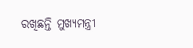ରଖିଛନ୍ତି ମୁଖ୍ୟମନ୍ତ୍ରୀ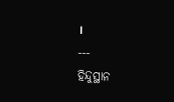।
---
ହିନ୍ଦୁସ୍ଥାନ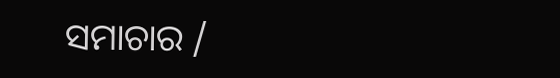ସମାଚାର /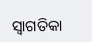ସ୍ୱାଗତିକା